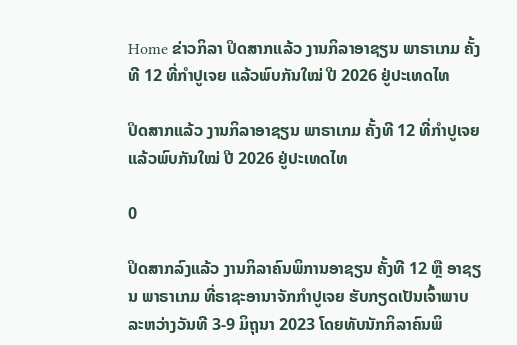Home ຂ່າວກິລາ ປິດສາກແລ້ວ ງານກິລາອາຊຽນ ພາຣາເກມ ຄັ້ງທີ 12 ທີ່ກຳປູເຈຍ ແລ້ວພົບກັນໃໝ່ ປີ 2026 ຢູ່ປະເທດໄທ

ປິດສາກແລ້ວ ງານກິລາອາຊຽນ ພາຣາເກມ ຄັ້ງທີ 12 ທີ່ກຳປູເຈຍ ແລ້ວພົບກັນໃໝ່ ປີ 2026 ຢູ່ປະເທດໄທ

0

ປິດສາກລົງແລ້ວ ງານກິລາຄົນພິການອາຊຽນ ຄັ້ງທີ 12 ຫຼື ອາຊຽນ ພາຣາເກມ ທີ່ຣາຊະອານາຈັກກຳປູເຈຍ ຮັບກຽດເປັນເຈົ້າພາບ ລະຫວ່າງວັນທີ 3-9 ມິຖຸນາ 2023 ໂດຍທັບນັກກິລາຄົນພິ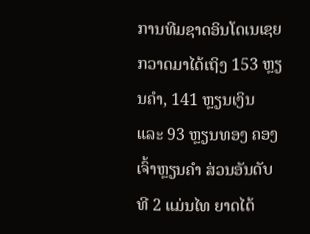ການທີມຊາດອິນໂດເນເຊຍ ກວາດມາໄດ້ເຖິງ 153 ຫຼຽນຄຳ, 141 ຫຼຽນເງິນ ແລະ 93 ຫຼຽນທອງ ຄອງເຈົ້າຫຼຽນຄຳ ສ່ວນອັນດັບທີ 2 ແມ່ນໄທ ຍາດໄດ້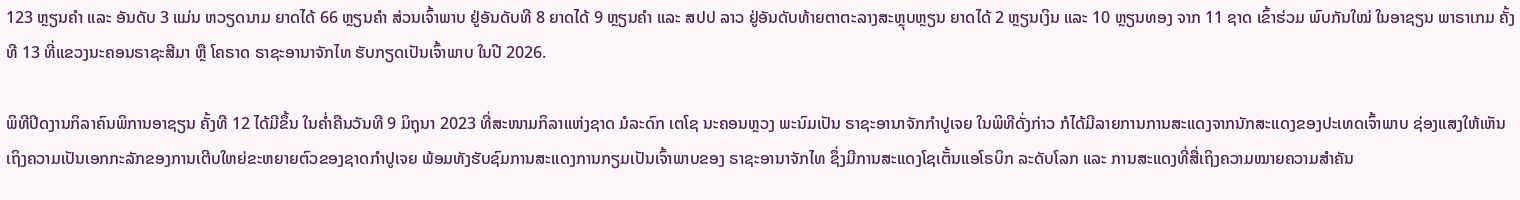123 ຫຼຽນຄຳ ແລະ ອັນດັບ 3 ແມ່ນ ຫວຽດນາມ ຍາດໄດ້ 66 ຫຼຽນຄຳ ສ່ວນເຈົ້າພາບ ຢູ່ອັນດັບທີ 8 ຍາດໄດ້ 9 ຫຼຽນຄຳ ແລະ ສປປ ລາວ ຢູ່ອັນດັບທ້າຍຕາຕະລາງສະຫຼຸບຫຼຽນ ຍາດໄດ້ 2 ຫຼຽນເງິນ ແລະ 10 ຫຼຽນທອງ ຈາກ 11 ຊາດ ເຂົ້າຮ່ວມ ພົບກັນໃໝ່ ໃນອາຊຽນ ພາຣາເກມ ຄັ້ງທີ 13 ທີ່ແຂວງນະຄອນຣາຊະສີມາ ຫຼື ໂຄຣາດ ຣາຊະອານາຈັກໄທ ຮັບກຽດເປັນເຈົ້າພາບ ໃນປີ 2026.

ພິທີປິດງານກິລາຄົນພິການອາຊຽນ ຄັ້ງທີ 12 ໄດ້ມີຂຶ້ນ ໃນຄໍ່າຄືນວັນທີ 9 ມິຖຸນາ 2023 ທີ່ສະໜາມກິລາແຫ່ງຊາດ ມໍລະດົກ ເຕໂຊ ນະຄອນຫຼວງ ພະນົມເປັນ ຣາຊະອານາຈັກກຳປູເຈຍ ໃນພິທີດັ່ງກ່າວ ກໍໄດ້ມີລາຍການການສະແດງຈາກນັກສະແດງຂອງປະເທດເຈົ້າພາບ ຊ່ອງແສງໃຫ້ເຫັນເຖິງຄວາມເປັນເອກກະລັກຂອງການເຕີບໃຫຍ່ຂະຫຍາຍຕົວຂອງຊາດກຳປູເຈຍ ພ້ອມທັງຮັບຊົມການສະແດງການກຽມເປັນເຈົ້າພາບຂອງ ຣາຊະອານາຈັກໄທ ຊຶ່ງມີການສະແດງໂຊເຕັ້ນແອໂຣບິກ ລະດັບໂລກ ແລະ ການສະແດງທີ່ສື່ເຖິງຄວາມໝາຍຄວາມສຳຄັນ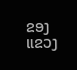ຂອງ ແຂວງ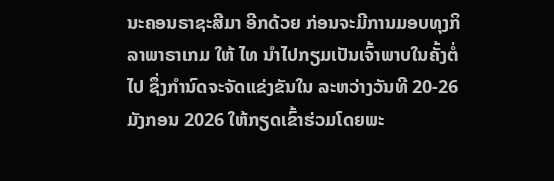ນະຄອນຣາຊະສີມາ ອີກດ້ວຍ ກ່ອນຈະມີການມອບທຸງກິລາພາຣາເກມ ໃຫ້ ໄທ ນຳໄປກຽມເປັນເຈົ້າພາບໃນຄັ້ງຕໍ່ໄປ ຊຶ່ງກຳນົດຈະຈັດແຂ່ງຂັນໃນ ລະຫວ່າງວັນທີ 20-26 ມັງກອນ 2026 ໃຫ້ກຽດເຂົ້າຮ່ວມໂດຍພະ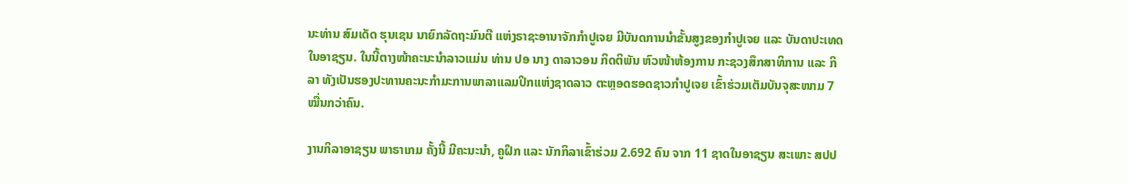ນະທ່ານ ສົມເດັດ ຮຸນເຊນ ນາຍົກລັດຖະມົນຕີ ແຫ່ງຣາຊະອານາຈັກກຳປູເຈຍ ມີບັນດການນຳຂັ້ນສູງຂອງກຳປູເຈຍ ແລະ ບັນດາປະເທດໃນອາຊຽນ. ໃນນີ້ຕາງໜ້າຄະນະນຳລາວແມ່ນ ທ່ານ ປອ ນາງ ດາລາວອນ ກິດຕິພັນ ຫົວໜ້າຫ້ອງການ ກະຊວງສຶກສາທິການ ແລະ ກິລາ ທັງເປັນຮອງປະທານຄະນະກຳມະການພາລາແລມປິກແຫ່ງຊາດລາວ ຕະຫຼອດຮອດຊາວກຳປູເຈຍ ເຂົ້າຮ່ວມເຕັມບັນຈຸສະໜາມ 7 ໝື່ນກວ່າຄົນ.

ງານກິລາອາຊຽນ ພາຣາເກມ ຄັ້ງນີ້ ມີຄະນະນຳ, ຄູຝຶກ ແລະ ນັກກິລາເຂົ້າຮ່ວມ 2.692 ຄົນ ຈາກ 11 ຊາດໃນອາຊຽນ ສະເພາະ ສປປ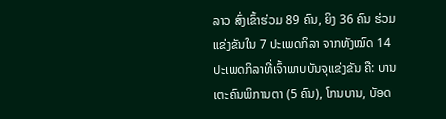ລາວ ສົ່ງເຂົ້າຮ່ວມ 89 ຄົນ, ຍິງ 36 ຄົນ ຮ່ວມແຂ່ງຂັນໃນ 7 ປະເພດກິລາ ຈາກທັງໝົດ 14 ປະເພດກິລາທີ່ເຈົ້າພາບບັນຈຸແຂ່ງຂັນ ຄື: ບານເຕະຄົນພິການຕາ (5 ຄົນ), ໂກນບານ, ບັອດ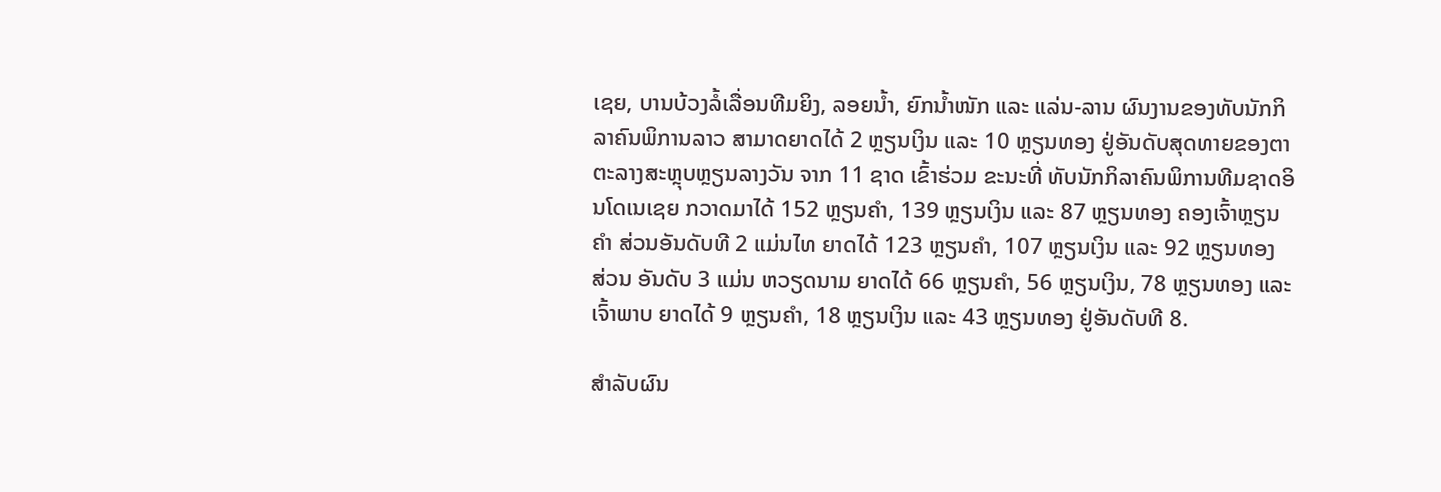ເຊຍ, ບານບ້ວງລໍ້ເລື່ອນທີມຍິງ, ລອຍນໍ້າ, ຍົກນໍ້າໜັກ ແລະ ແລ່ນ-ລານ ຜົນງານຂອງທັບນັກກິລາຄົນພິການລາວ ສາມາດຍາດໄດ້ 2 ຫຼຽນເງິນ ແລະ 10 ຫຼຽນທອງ ຢູ່ອັນດັບສຸດທາຍຂອງຕາຕະລາງສະຫຼຸບຫຼຽນລາງວັນ ຈາກ 11 ຊາດ ເຂົ້າຮ່ວມ ຂະນະທີ່ ທັບນັກກິລາຄົນພິການທີມຊາດອິນໂດເນເຊຍ ກວາດມາໄດ້ 152 ຫຼຽນຄຳ, 139 ຫຼຽນເງິນ ແລະ 87 ຫຼຽນທອງ ຄອງເຈົ້າຫຼຽນຄຳ ສ່ວນອັນດັບທີ 2 ແມ່ນໄທ ຍາດໄດ້ 123 ຫຼຽນຄຳ, 107 ຫຼຽນເງິນ ແລະ 92 ຫຼຽນທອງ ສ່ວນ ອັນດັບ 3 ແມ່ນ ຫວຽດນາມ ຍາດໄດ້ 66 ຫຼຽນຄຳ, 56 ຫຼຽນເງິນ, 78 ຫຼຽນທອງ ແລະ ເຈົ້າພາບ ຍາດໄດ້ 9 ຫຼຽນຄຳ, 18 ຫຼຽນເງິນ ແລະ 43 ຫຼຽນທອງ ຢູ່ອັນດັບທີ 8.

ສຳລັບຜົນ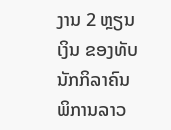ງານ 2 ຫຼຽນເງິນ ຂອງທັບນັກກິລາຄົນພິການລາວ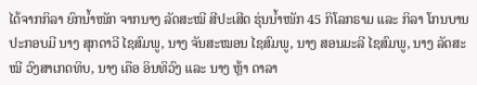ໄດ້ຈາກກິລາ ຍົກນໍ້າໜັກ ຈາກນາງ ລັດສະໝີ ສີປະເສີດ ຮຸ່ນນໍ້າໜັກ 45 ກິໂລກຣາມ ແລະ ກິລາ ໂກນບານ ປະກອບມີ ນາງ ສຸກດາວີ ໄຊສົມພູ, ນາງ ຈັນສະໝອນ ໄຊສົມພູ, ນາງ ສອນມະລີ ໄຊສົມພູ, ນາງ ລັດສະໝີ ວົງສາເກດທິບ, ນາງ ເຄືອ ອິນທິວົງ ແລະ ນາງ ຫຼ້າ ດາລາ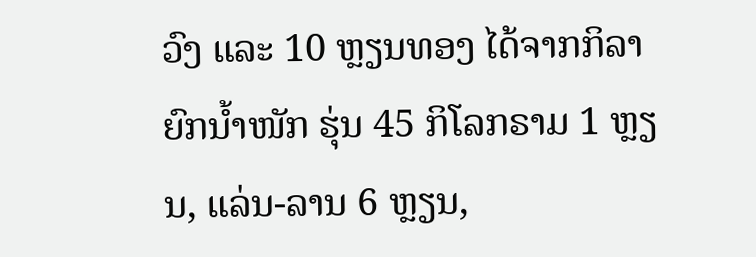ວົງ ແລະ 10 ຫຼຽນທອງ ໄດ້ຈາກກິລາ ຍົກນໍ້າໜັກ ຮຸ່ນ 45 ກິໂລກຣາມ 1 ຫຼຽນ, ແລ່ນ-ລານ 6 ຫຼຽນ,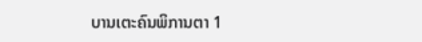ບານເຕະຄົນພິການຕາ 1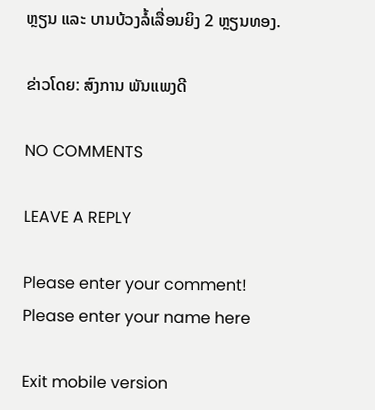ຫຼຽນ ແລະ ບານບ້ວງລໍ້ເລື່ອນຍິງ 2 ຫຼຽນທອງ.

ຂ່າວໂດຍ: ສົງການ ພັນແພງດີ

NO COMMENTS

LEAVE A REPLY

Please enter your comment!
Please enter your name here

Exit mobile version